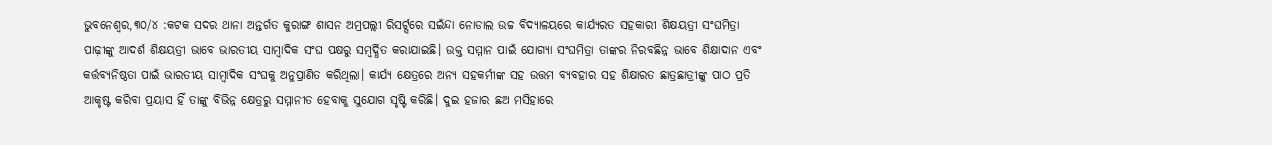ଭୁବନେଶ୍ୱର,୩୦/୪ :କଟକ ସଦର ଥାନା ଅନ୍ତର୍ଗତ କୁରାଙ୍ଗ ଶାସନ ଅମ୍ରପଲ୍ଲୀ ରିସର୍ଟ୍ସରେ ସଇଁନ୍ଦା ନୋଡାଲ ଉଚ୍ଚ ବିଦ୍ୟାଳୟରେ କାର୍ଯ୍ୟରତ ସହକାରୀ ଶିକ୍ଷୟତ୍ରୀ ସଂଘମିତ୍ରା ପାଢ଼ୀଙ୍କୁ ଆଦର୍ଶ ଶିକ୍ଷୟତ୍ରୀ ଭାବେ ଭାରତୀୟ ସାମ୍ବାଦିକ ସଂଘ ପକ୍ଷରୁ ସମ୍ବର୍ଦ୍ଧିତ କରାଯାଇଛି। ଉକ୍ତ ସମ୍ମାନ ପାଇଁ ଯୋଗ୍ୟା ସଂଘମିତ୍ରା ତାଙ୍କର ନିରବଛିନ୍ନ ଭାବେ ଶିକ୍ଷାଦାନ ଏବଂ କର୍ତ୍ତବ୍ୟନିଷ୍ଠତା ପାଇଁ ଭାରତୀୟ ସାମ୍ବାଦିକ ସଂଘକୁ ଅନୁପ୍ରାଣିତ କରିଥିଲା। କାର୍ଯ୍ୟ କ୍ଷେତ୍ରରେ ଅନ୍ୟ ସହକର୍ମୀଙ୍କ ସହ ଉତ୍ତମ ବ୍ୟବହାର ସହ ଶିକ୍ଷାରତ ଛାତ୍ରଛାତ୍ରୀଙ୍କୁ ପାଠ ପ୍ରତି ଆକୃଷ୍ଟ କରିବା ପ୍ରୟାସ ହିଁ ତାଙ୍କୁ ବିଭିନ୍ନ କ୍ଷେତ୍ରରୁ ସମ୍ମାନୀତ ହେବାକୁ ସୁଯୋଗ ସୃଷ୍ଟି କରିଛି। ଦୁଇ ହଜାର ଛଅ ମସିହାରେ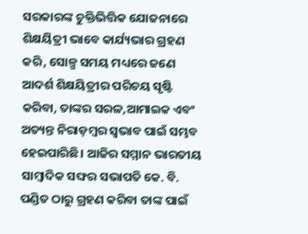ସରକାରଙ୍କ ଚୁକ୍ତିଭିତ୍ତିକ ଯୋଜନାରେ ଶିକ୍ଷୟିତ୍ରୀ ଭାବେ କାର୍ଯ୍ୟଭାର ଗ୍ରହଣ କରି, ସୋଳ୍ପ ସମୟ ମଧ୍ୟରେ ଜଣେ ଆଦର୍ଶ ଶିକ୍ଷୟିତ୍ରୀର ପରିଚୟ ସୃଷ୍ଟି କରିବା, ତାଙ୍କର ସରଳ,ଆମାଇକ ଏବଂ ଅତ୍ୟନ୍ତ ନିରାଡ଼ମ୍ବର ସ୍ୱଭାବ ପାଇଁ ସମ୍ଭବ ହେଇପାରିଛି। ଆଜିର ସମ୍ମାନ ଭାରତୀୟ ସାମ୍ବାଦିକ ସଙ୍ଘର ସଭାପତି କେ. ବି. ପଣ୍ଡିତ ଠାରୁ ଗ୍ରହଣ କରିବା ତାଙ୍କ ପାଇଁ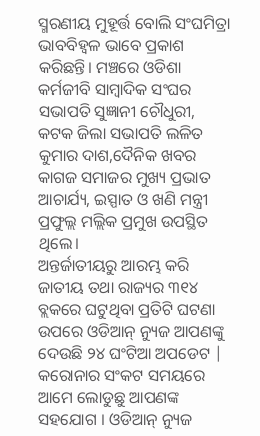ସ୍ମରଣୀୟ ମୁହୂର୍ତ୍ତ ବୋଲି ସଂଘମିତ୍ରା ଭାବବିହ୍ୱଳ ଭାବେ ପ୍ରକାଶ କରିଛନ୍ତି। ମଞ୍ଚରେ ଓଡିଶା କର୍ମଜୀବି ସାମ୍ବାଦିକ ସଂଘର ସଭାପତି ସୁଜ୍ଞାନୀ ଚୌଧୁରୀ, କଟକ ଜିଲା ସଭାପତି ଲଳିତ କୁମାର ଦାଶ,ଦୈନିକ ଖବର କାଗଜ ସମାଜର ମୁଖ୍ୟ ପ୍ରଭାତ ଆଚାର୍ଯ୍ୟ, ଇସ୍ପାତ ଓ ଖଣି ମନ୍ତ୍ରୀ ପ୍ରଫୁଲ୍ଲ ମଲ୍ଲିକ ପ୍ରମୁଖ ଉପସ୍ଥିତ ଥିଲେ।
ଅନ୍ତର୍ଜାତୀୟରୁ ଆରମ୍ଭ କରି ଜାତୀୟ ତଥା ରାଜ୍ୟର ୩୧୪ ବ୍ଲକରେ ଘଟୁଥିବା ପ୍ରତିଟି ଘଟଣା ଉପରେ ଓଡିଆନ୍ ନ୍ୟୁଜ ଆପଣଙ୍କୁ ଦେଉଛି ୨୪ ଘଂଟିଆ ଅପଡେଟ | କରୋନାର ସଂକଟ ସମୟରେ ଆମେ ଲୋଡୁଛୁ ଆପଣଙ୍କ ସହଯୋଗ । ଓଡିଆନ୍ ନ୍ୟୁଜ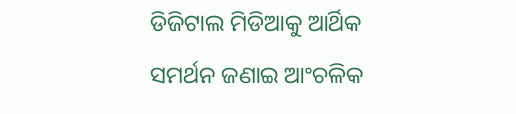ଡିଜିଟାଲ ମିଡିଆକୁ ଆର୍ଥିକ ସମର୍ଥନ ଜଣାଇ ଆଂଚଳିକ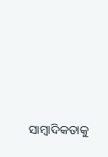ସାମ୍ବାଦିକତାକୁ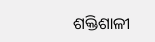ଶକ୍ତିଶାଳୀ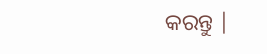କରନ୍ତୁ |